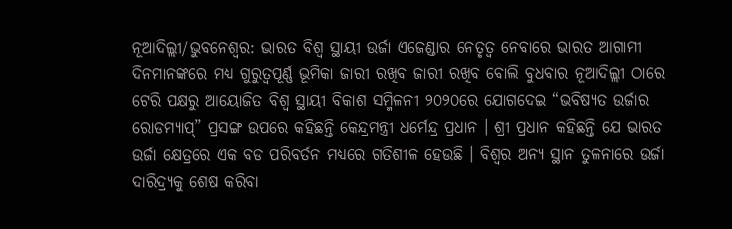ନୂଆଦିଲ୍ଲୀ/ଭୁବନେଶ୍ୱର: ଭାରତ ବିଶ୍ୱ ସ୍ଥାୟୀ ଉର୍ଜା ଏଜେଣ୍ଡାର ନେତୃତ୍ୱ ନେବାରେ ଭାରତ ଆଗାମୀ ଦିନମାନଙ୍କରେ ମଧ୍ୟ ଗୁରୁତ୍ୱପୂର୍ଣ୍ଣ ଭୂମିକା ଜାରୀ ରଖିବ ଜାରୀ ରଖିବ ବୋଲି ବୁଧବାର ନୂଆଦିଲ୍ଲୀ ଠାରେ ଟେରି ପକ୍ଷରୁ ଆୟୋଜିତ ବିଶ୍ୱ ସ୍ଥାୟୀ ବିକାଶ ସମ୍ମିଳନୀ ୨୦୨୦ରେ ଯୋଗଦେଇ “ଭବିଷ୍ୟତ ଉର୍ଜାର ରୋଡମ୍ୟାପ୍” ପ୍ରସଙ୍ଗ ଉପରେ କହିଛନ୍ତି କେନ୍ଦ୍ରମନ୍ତ୍ରୀ ଧର୍ମେନ୍ଦ୍ର ପ୍ରଧାନ । ଶ୍ରୀ ପ୍ରଧାନ କହିଛନ୍ତି ଯେ ଭାରତ ଉର୍ଜା କ୍ଷେତ୍ରରେ ଏକ ବଡ ପରିବର୍ତନ ମଧ୍ୟରେ ଗତିଶୀଳ ହେଉଛି । ବିଶ୍ୱର ଅନ୍ୟ ସ୍ଥାନ ତୁଳନାରେ ଉର୍ଜା ଦାରିଦ୍ର୍ୟକୁ ଶେଷ କରିବା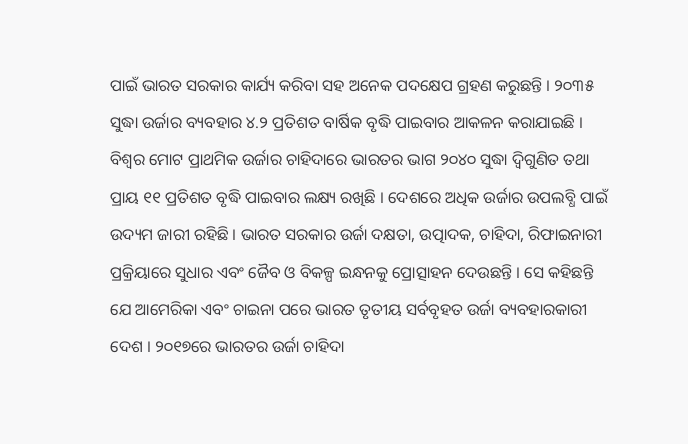ପାଇଁ ଭାରତ ସରକାର କାର୍ଯ୍ୟ କରିବା ସହ ଅନେକ ପଦକ୍ଷେପ ଗ୍ରହଣ କରୁଛନ୍ତି । ୨୦୩୫ ସୁଦ୍ଧା ଉର୍ଜାର ବ୍ୟବହାର ୪.୨ ପ୍ରତିଶତ ବାର୍ଷିକ ବୃଦ୍ଧି ପାଇବାର ଆକଳନ କରାଯାଇଛି । ବିଶ୍ୱର ମୋଟ ପ୍ରାଥମିକ ଉର୍ଜାର ଚାହିଦାରେ ଭାରତର ଭାଗ ୨୦୪୦ ସୁଦ୍ଧା ଦ୍ୱିଗୁଣିତ ତଥା ପ୍ରାୟ ୧୧ ପ୍ରତିଶତ ବୃଦ୍ଧି ପାଇବାର ଲକ୍ଷ୍ୟ ରଖିଛି । ଦେଶରେ ଅଧିକ ଉର୍ଜାର ଉପଲବ୍ଧି ପାଇଁ ଉଦ୍ୟମ ଜାରୀ ରହିଛି । ଭାରତ ସରକାର ଉର୍ଜା ଦକ୍ଷତା, ଉତ୍ପାଦକ, ଚାହିଦା, ରିଫାଇନାରୀ ପ୍ରକ୍ରିୟାରେ ସୁଧାର ଏବଂ ଜୈବ ଓ ବିକଳ୍ପ ଇନ୍ଧନକୁ ପ୍ରୋତ୍ସାହନ ଦେଉଛନ୍ତି । ସେ କହିଛନ୍ତି ଯେ ଆମେରିକା ଏବଂ ଚାଇନା ପରେ ଭାରତ ତୃତୀୟ ସର୍ବବୃହତ ଉର୍ଜା ବ୍ୟବହାରକାରୀ ଦେଶ । ୨୦୧୭ରେ ଭାରତର ଉର୍ଜା ଚାହିଦା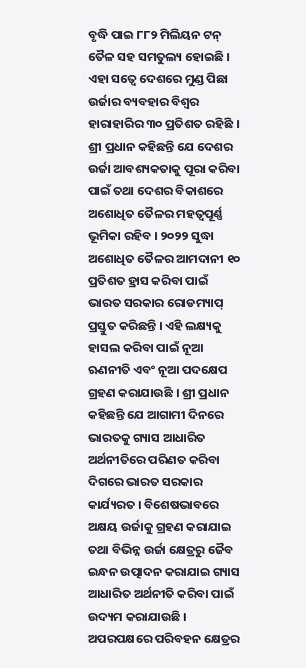ବୃଦ୍ଧି ପାଇ ୮୮୨ ମିଲିୟନ ଟନ୍ ତୈଳ ସହ ସମତୁଲ୍ୟ ହୋଇଛି । ଏହା ସତ୍ୱେ ଦେଶରେ ମୁଣ୍ଡ ପିଛା ଉର୍ଜାର ବ୍ୟବହାର ବିଶ୍ୱର ହାରାହାରିର ୩୦ ପ୍ରତିଶତ ରହିଛି । ଶ୍ରୀ ପ୍ରଧାନ କହିଛନ୍ତି ଯେ ଦେଶର ଉର୍ଜା ଆବଶ୍ୟକତାକୁ ପୂରା କରିବା ପାଇଁ ତଥା ଦେଶର ବିକାଶରେ ଅଶୋଧିତ ତୈଳର ମହତ୍ୱପୂର୍ଣ୍ଣ ଭୂମିକା ରହିବ । ୨୦୨୨ ସୁଦ୍ଧା ଅଶୋଧିତ ତୈଳର ଆମଦାନୀ ୧୦ ପ୍ରତିଶତ ହ୍ରାସ କରିବା ପାଇଁ ଭାରତ ସରକାର ରୋଡମ୍ୟାପ୍ ପ୍ରସ୍ତୁତ କରିଛନ୍ତି । ଏହି ଲକ୍ଷ୍ୟକୁ ହାସଲ କରିବା ପାଇଁ ନୂଆ ଋଣନୀତି ଏବଂ ନୂଆ ପଦକ୍ଷେପ ଗ୍ରହଣ କରାଯାଉଛି । ଶ୍ରୀ ପ୍ରଧାନ କହିଛନ୍ତି ଯେ ଆଗାମୀ ଦିନରେ ଭାରତକୁ ଗ୍ୟାସ ଆଧାରିତ ଅର୍ଥନୀତିରେ ପରିଣତ କରିବା ଦିଗରେ ଭାରତ ସରକାର କାର୍ଯ୍ୟରତ । ବିଶେଷଭାବରେ ଅକ୍ଷୟ ଉର୍ଜାକୁ ଗ୍ରହଣ କରାଯାଇ ତଥା ବିଭିନ୍ନ ଉର୍ଜା କ୍ଷେତ୍ରରୁ ଜୈବ ଇନ୍ଧନ ଉତ୍ପାଦନ କରାଯାଇ ଗ୍ୟାସ ଆଧାରିତ ଅର୍ଥନୀତି କରିବା ପାଇଁ ଉଦ୍ୟମ କରାଯାଉଛି । ଅପରପକ୍ଷରେ ପରିବହନ କ୍ଷେତ୍ରର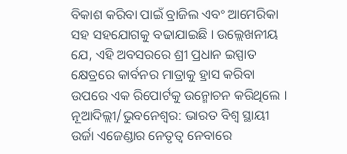ବିକାଶ କରିବା ପାଇଁ ବ୍ରାଜିଲ ଏବଂ ଆମେରିକା ସହ ସହଯୋଗକୁ ବଢାଯାଇଛି । ଉଲ୍ଲେଖନୀୟ ଯେ, ଏହି ଅବସରରେ ଶ୍ରୀ ପ୍ରଧାନ ଇସ୍ପାତ କ୍ଷେତ୍ରରେ କାର୍ବନର ମାତ୍ରାକୁ ହ୍ରାସ କରିବା ଉପରେ ଏକ ରିପୋର୍ଟକୁ ଉନ୍ମୋଚନ କରିଥିଲେ ।
ନୂଆଦିଲ୍ଲୀ/ଭୁବନେଶ୍ୱର: ଭାରତ ବିଶ୍ୱ ସ୍ଥାୟୀ ଉର୍ଜା ଏଜେଣ୍ଡାର ନେତୃତ୍ୱ ନେବାରେ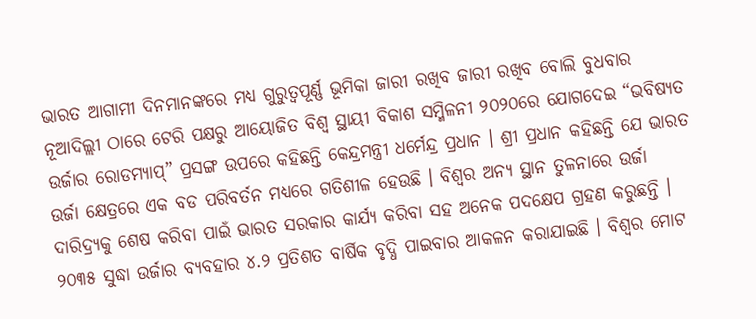ଭାରତ ଆଗାମୀ ଦିନମାନଙ୍କରେ ମଧ୍ୟ ଗୁରୁତ୍ୱପୂର୍ଣ୍ଣ ଭୂମିକା ଜାରୀ ରଖିବ ଜାରୀ ରଖିବ ବୋଲି ବୁଧବାର ନୂଆଦିଲ୍ଲୀ ଠାରେ ଟେରି ପକ୍ଷରୁ ଆୟୋଜିତ ବିଶ୍ୱ ସ୍ଥାୟୀ ବିକାଶ ସମ୍ମିଳନୀ ୨୦୨୦ରେ ଯୋଗଦେଇ “ଭବିଷ୍ୟତ ଉର୍ଜାର ରୋଡମ୍ୟାପ୍” ପ୍ରସଙ୍ଗ ଉପରେ କହିଛନ୍ତି କେନ୍ଦ୍ରମନ୍ତ୍ରୀ ଧର୍ମେନ୍ଦ୍ର ପ୍ରଧାନ । ଶ୍ରୀ ପ୍ରଧାନ କହିଛନ୍ତି ଯେ ଭାରତ ଉର୍ଜା କ୍ଷେତ୍ରରେ ଏକ ବଡ ପରିବର୍ତନ ମଧ୍ୟରେ ଗତିଶୀଳ ହେଉଛି । ବିଶ୍ୱର ଅନ୍ୟ ସ୍ଥାନ ତୁଳନାରେ ଉର୍ଜା ଦାରିଦ୍ର୍ୟକୁ ଶେଷ କରିବା ପାଇଁ ଭାରତ ସରକାର କାର୍ଯ୍ୟ କରିବା ସହ ଅନେକ ପଦକ୍ଷେପ ଗ୍ରହଣ କରୁଛନ୍ତି । ୨୦୩୫ ସୁଦ୍ଧା ଉର୍ଜାର ବ୍ୟବହାର ୪.୨ ପ୍ରତିଶତ ବାର୍ଷିକ ବୃଦ୍ଧି ପାଇବାର ଆକଳନ କରାଯାଇଛି । ବିଶ୍ୱର ମୋଟ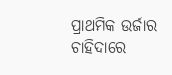ପ୍ରାଥମିକ ଉର୍ଜାର ଚାହିଦାରେ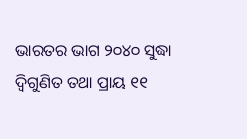ଭାରତର ଭାଗ ୨୦୪୦ ସୁଦ୍ଧା ଦ୍ୱିଗୁଣିତ ତଥା ପ୍ରାୟ ୧୧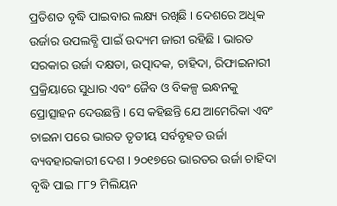ପ୍ରତିଶତ ବୃଦ୍ଧି ପାଇବାର ଲକ୍ଷ୍ୟ ରଖିଛି । ଦେଶରେ ଅଧିକ ଉର୍ଜାର ଉପଲବ୍ଧି ପାଇଁ ଉଦ୍ୟମ ଜାରୀ ରହିଛି । ଭାରତ ସରକାର ଉର୍ଜା ଦକ୍ଷତା, ଉତ୍ପାଦକ, ଚାହିଦା, ରିଫାଇନାରୀ ପ୍ରକ୍ରିୟାରେ ସୁଧାର ଏବଂ ଜୈବ ଓ ବିକଳ୍ପ ଇନ୍ଧନକୁ ପ୍ରୋତ୍ସାହନ ଦେଉଛନ୍ତି । ସେ କହିଛନ୍ତି ଯେ ଆମେରିକା ଏବଂ ଚାଇନା ପରେ ଭାରତ ତୃତୀୟ ସର୍ବବୃହତ ଉର୍ଜା ବ୍ୟବହାରକାରୀ ଦେଶ । ୨୦୧୭ରେ ଭାରତର ଉର୍ଜା ଚାହିଦା ବୃଦ୍ଧି ପାଇ ୮୮୨ ମିଲିୟନ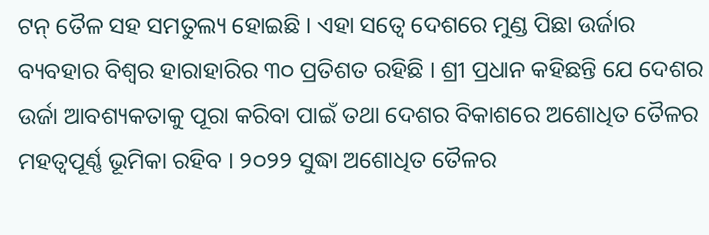ଟନ୍ ତୈଳ ସହ ସମତୁଲ୍ୟ ହୋଇଛି । ଏହା ସତ୍ୱେ ଦେଶରେ ମୁଣ୍ଡ ପିଛା ଉର୍ଜାର ବ୍ୟବହାର ବିଶ୍ୱର ହାରାହାରିର ୩୦ ପ୍ରତିଶତ ରହିଛି । ଶ୍ରୀ ପ୍ରଧାନ କହିଛନ୍ତି ଯେ ଦେଶର ଉର୍ଜା ଆବଶ୍ୟକତାକୁ ପୂରା କରିବା ପାଇଁ ତଥା ଦେଶର ବିକାଶରେ ଅଶୋଧିତ ତୈଳର ମହତ୍ୱପୂର୍ଣ୍ଣ ଭୂମିକା ରହିବ । ୨୦୨୨ ସୁଦ୍ଧା ଅଶୋଧିତ ତୈଳର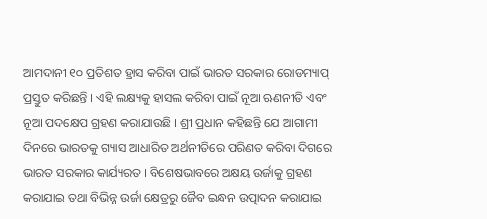ଆମଦାନୀ ୧୦ ପ୍ରତିଶତ ହ୍ରାସ କରିବା ପାଇଁ ଭାରତ ସରକାର ରୋଡମ୍ୟାପ୍ ପ୍ରସ୍ତୁତ କରିଛନ୍ତି । ଏହି ଲକ୍ଷ୍ୟକୁ ହାସଲ କରିବା ପାଇଁ ନୂଆ ଋଣନୀତି ଏବଂ ନୂଆ ପଦକ୍ଷେପ ଗ୍ରହଣ କରାଯାଉଛି । ଶ୍ରୀ ପ୍ରଧାନ କହିଛନ୍ତି ଯେ ଆଗାମୀ ଦିନରେ ଭାରତକୁ ଗ୍ୟାସ ଆଧାରିତ ଅର୍ଥନୀତିରେ ପରିଣତ କରିବା ଦିଗରେ ଭାରତ ସରକାର କାର୍ଯ୍ୟରତ । ବିଶେଷଭାବରେ ଅକ୍ଷୟ ଉର୍ଜାକୁ ଗ୍ରହଣ କରାଯାଇ ତଥା ବିଭିନ୍ନ ଉର୍ଜା କ୍ଷେତ୍ରରୁ ଜୈବ ଇନ୍ଧନ ଉତ୍ପାଦନ କରାଯାଇ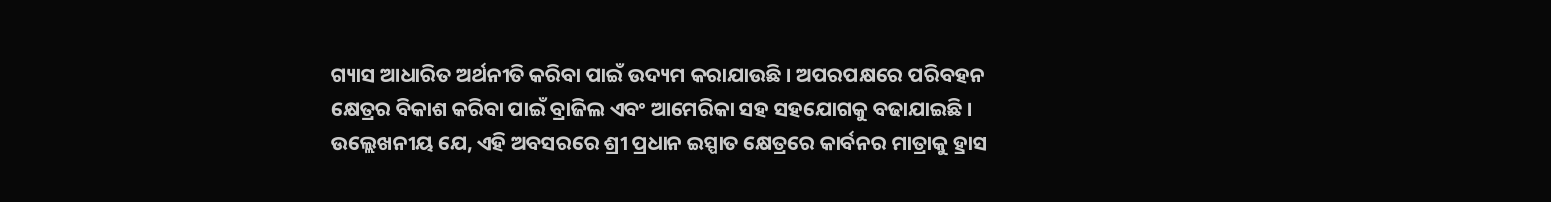ଗ୍ୟାସ ଆଧାରିତ ଅର୍ଥନୀତି କରିବା ପାଇଁ ଉଦ୍ୟମ କରାଯାଉଛି । ଅପରପକ୍ଷରେ ପରିବହନ କ୍ଷେତ୍ରର ବିକାଶ କରିବା ପାଇଁ ବ୍ରାଜିଲ ଏବଂ ଆମେରିକା ସହ ସହଯୋଗକୁ ବଢାଯାଇଛି । ଉଲ୍ଲେଖନୀୟ ଯେ, ଏହି ଅବସରରେ ଶ୍ରୀ ପ୍ରଧାନ ଇସ୍ପାତ କ୍ଷେତ୍ରରେ କାର୍ବନର ମାତ୍ରାକୁ ହ୍ରାସ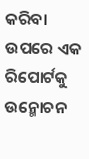କରିବା ଉପରେ ଏକ ରିପୋର୍ଟକୁ ଉନ୍ମୋଚନ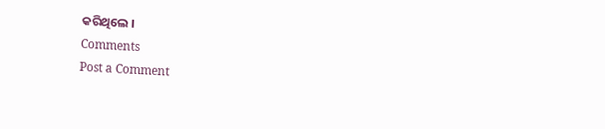କରିଥିଲେ ।
Comments
Post a Comment